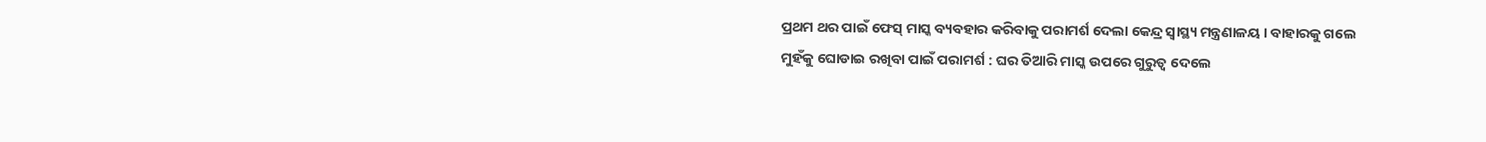ପ୍ରଥମ ଥର ପାଇଁ ଫେସ୍ ମାସ୍କ ବ୍ୟବହାର କରିବାକୁ ପରାମର୍ଶ ଦେଲା କେନ୍ଦ୍ର ସ୍ୱାସ୍ଥ୍ୟ ମନ୍ତ୍ରଣାଳୟ । ବାହାରକୁ ଗଲେ ମୁହଁକୁ ଘୋଡାଇ ରଖିବା ପାଇଁ ପରାମର୍ଶ : ଘର ତିଆରି ମାସ୍କ ଉପରେ ଗୁରୁତ୍ୱ ଦେଲେ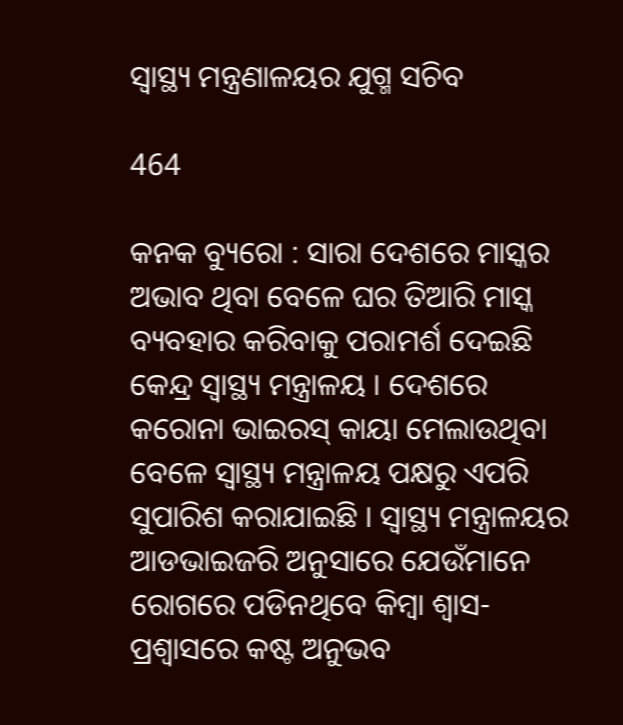ସ୍ୱାସ୍ଥ୍ୟ ମନ୍ତ୍ରଣାଳୟର ଯୁଗ୍ମ ସଚିବ

464

କନକ ବ୍ୟୁରୋ : ସାରା ଦେଶରେ ମାସ୍କର ଅଭାବ ଥିବା ବେଳେ ଘର ତିଆରି ମାସ୍କ ବ୍ୟବହାର କରିବାକୁ ପରାମର୍ଶ ଦେଇଛି କେନ୍ଦ୍ର ସ୍ୱାସ୍ଥ୍ୟ ମନ୍ତ୍ରାଳୟ । ଦେଶରେ କରୋନା ଭାଇରସ୍ କାୟା ମେଲାଉଥିବା ବେଳେ ସ୍ୱାସ୍ଥ୍ୟ ମନ୍ତ୍ରାଳୟ ପକ୍ଷରୁ ଏପରି ସୁପାରିଶ କରାଯାଇଛି । ସ୍ୱାସ୍ଥ୍ୟ ମନ୍ତ୍ରାଳୟର ଆଡଭାଇଜରି ଅନୁସାରେ ଯେଉଁମାନେ ରୋଗରେ ପଡିନଥିବେ କିମ୍ବା ଶ୍ୱାସ-ପ୍ରଶ୍ୱାସରେ କଷ୍ଟ ଅନୁଭବ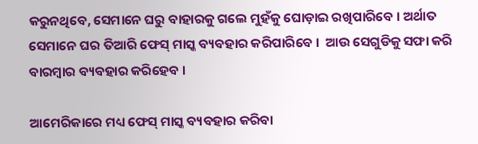କରୁନଥିବେ, ସେମାନେ ଘରୁ ବାହାରକୁ ଗଲେ ମୁହଁକୁ ଘୋଡ଼ାଇ ରଖିପାରିବେ । ଅର୍ଥାତ ସେମାନେ ଘର ତିଆରି ଫେସ୍ ମାସ୍କ ବ୍ୟବହାର କରିପାରିବେ ।  ଆଉ ସେଗୁଡିକୁ ସଫା କରି ବାରମ୍ବାର ବ୍ୟବହାର କରିହେବ ।

ଆମେରିକାରେ ମଧ୍ୟ ଫେସ୍ ମାସ୍କ ବ୍ୟବହାର କରିବା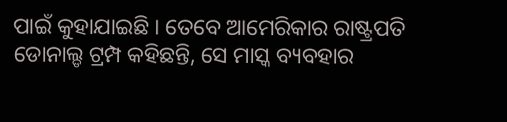ପାଇଁ କୁହାଯାଇଛି । ତେବେ ଆମେରିକାର ରାଷ୍ଟ୍ରପତି ଡୋନାଲ୍ଡ ଟ୍ରମ୍ପ କହିଛନ୍ତି, ସେ ମାସ୍କ ବ୍ୟବହାର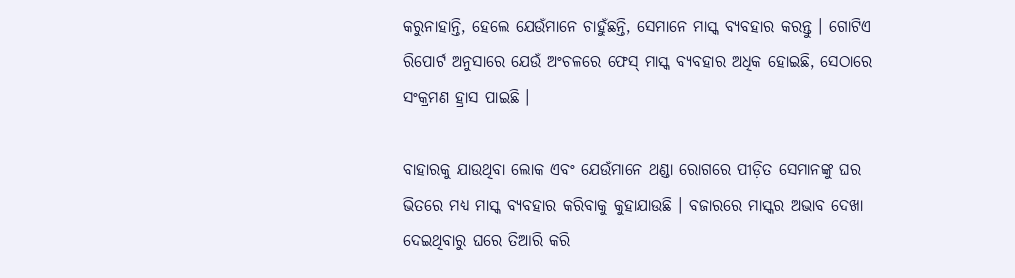କରୁନାହାନ୍ତି, ହେଲେ ଯେଉଁମାନେ ଚାହୁଁଛନ୍ତି, ସେମାନେ ମାସ୍କ ବ୍ୟବହାର କରନ୍ତୁ । ଗୋଟିଏ ରିପୋର୍ଟ ଅନୁସାରେ ଯେଉଁ ଅଂଚଳରେ ଫେସ୍ ମାସ୍କ ବ୍ୟବହାର ଅଧିକ ହୋଇଛି, ସେଠାରେ ସଂକ୍ରମଣ ହ୍ରାସ ପାଇଛି ।

ବାହାରକୁ ଯାଉଥିବା ଲୋକ ଏବଂ ଯେଉଁମାନେ ଥଣ୍ଡା ରୋଗରେ ପୀଡ଼ିତ ସେମାନଙ୍କୁ ଘର ଭିତରେ ମଧ୍ୟ ମାସ୍କ ବ୍ୟବହାର କରିବାକୁ କୁହାଯାଉଛି । ବଜାରରେ ମାସ୍କର ଅଭାବ ଦେଖା ଦେଇଥିବାରୁ ଘରେ ତିଆରି କରି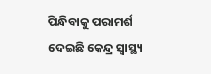ପିନ୍ଧିବାକୁ ପରାମର୍ଶ ଦେଇଛି କେନ୍ଦ୍ର ସ୍ୱାସ୍ଥ୍ୟ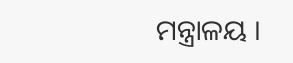ମନ୍ତ୍ରାଳୟ ।